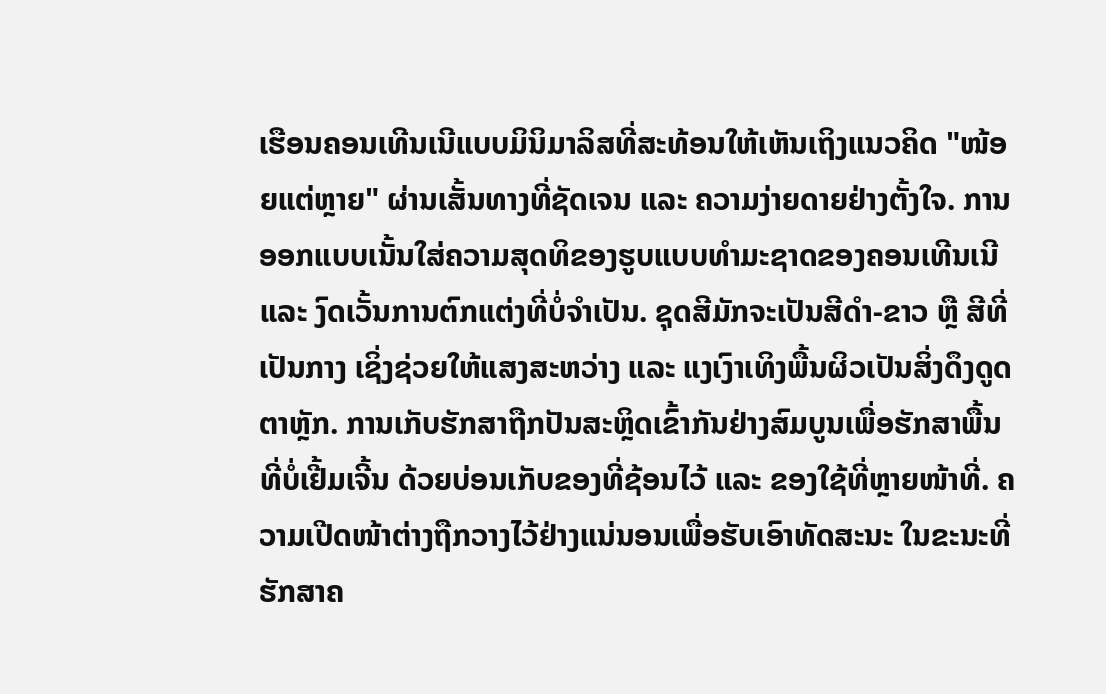ເຮືອນຄອນເທີນເນີແບບມິນິມາລິສທີ່ສະທ້ອນໃຫ້ເຫັນເຖິງແນວຄິດ "ໜ້ອຍແຕ່ຫຼາຍ" ຜ່ານເສັ້ນທາງທີ່ຊັດເຈນ ແລະ ຄວາມງ່າຍດາຍຢ່າງຕັ້ງໃຈ. ການອອກແບບເນັ້ນໃສ່ຄວາມສຸດທິຂອງຮູບແບບທຳມະຊາດຂອງຄອນເທີນເນີ ແລະ ງົດເວັ້ນການຕົກແຕ່ງທີ່ບໍ່ຈຳເປັນ. ຊຸດສີມັກຈະເປັນສີດຳ-ຂາວ ຫຼື ສີທີ່ເປັນກາງ ເຊິ່ງຊ່ວຍໃຫ້ແສງສະຫວ່າງ ແລະ ແງເງົາເທິງພື້ນຜິວເປັນສິ່ງດຶງດູດຕາຫຼັກ. ການເກັບຮັກສາຖືກປັນສະຫຼິດເຂົ້າກັນຢ່າງສົມບູນເພື່ອຮັກສາພື້ນທີ່ບໍ່ເຢີ້ມເຈີ້ນ ດ້ວຍບ່ອນເກັບຂອງທີ່ຊ້ອນໄວ້ ແລະ ຂອງໃຊ້ທີ່ຫຼາຍໜ້າທີ່. ຄວາມເປີດໜ້າຕ່າງຖືກວາງໄວ້ຢ່າງແນ່ນອນເພື່ອຮັບເອົາທັດສະນະ ໃນຂະນະທີ່ຮັກສາຄ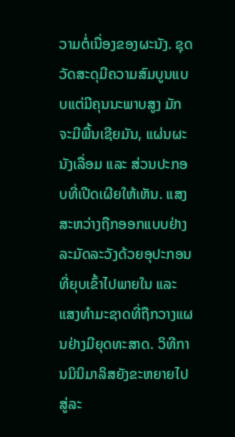ວາມຕໍ່ເນື່ອງຂອງຜະນັງ. ຊຸດວັດສະດຸມີຄວາມສົມບູນແບບແຕ່ມີຄຸນນະພາບສູງ ມັກຈະມີພື້ນເຊີຍມັນ, ແຜ່ນຜະນັງເລື່ອມ ແລະ ສ່ວນປະກອບທີ່ເປີດເຜີຍໃຫ້ເຫັນ. ແສງສະຫວ່າງຖືກອອກແບບຢ່າງລະມັດລະວັງດ້ວຍອຸປະກອນທີ່ຍຸບເຂົ້າໄປພາຍໃນ ແລະ ແສງທຳມະຊາດທີ່ຖືກວາງແຜນຢ່າງມີຍຸດທະສາດ. ວິທີການມິນິມາລິສຍັງຂະຫຍາຍໄປສູ່ລະ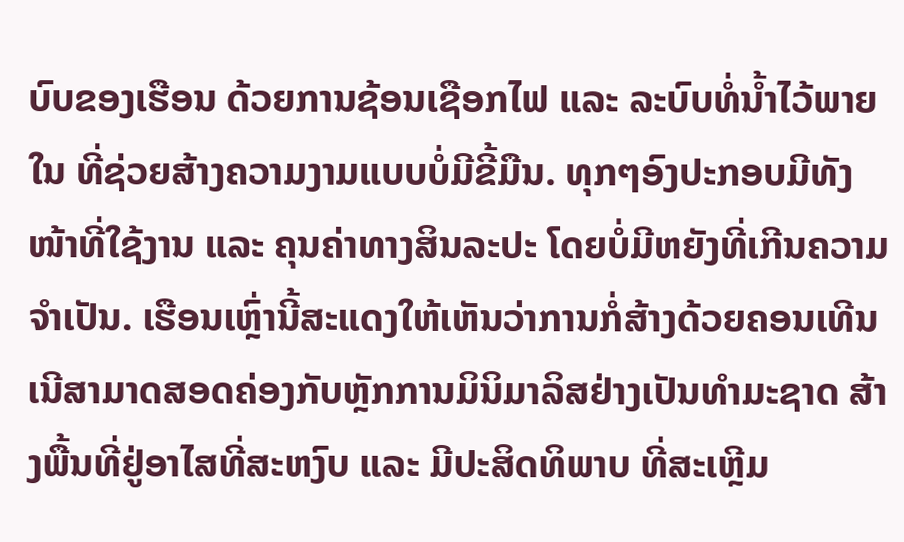ບົບຂອງເຮືອນ ດ້ວຍການຊ້ອນເຊືອກໄຟ ແລະ ລະບົບທໍ່ນ້ຳໄວ້ພາຍໃນ ທີ່ຊ່ວຍສ້າງຄວາມງາມແບບບໍ່ມີຂີ້ມືນ. ທຸກໆອົງປະກອບມີທັງໜ້າທີ່ໃຊ້ງານ ແລະ ຄຸນຄ່າທາງສິນລະປະ ໂດຍບໍ່ມີຫຍັງທີ່ເກີນຄວາມຈຳເປັນ. ເຮືອນເຫຼົ່ານີ້ສະແດງໃຫ້ເຫັນວ່າການກໍ່ສ້າງດ້ວຍຄອນເທີນເນີສາມາດສອດຄ່ອງກັບຫຼັກການມິນິມາລິສຢ່າງເປັນທຳມະຊາດ ສ້າງພື້ນທີ່ຢູ່ອາໄສທີ່ສະຫງົບ ແລະ ມີປະສິດທິພາບ ທີ່ສະເຫຼີມ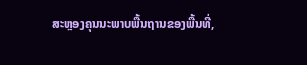ສະຫຼອງຄຸນນະພາບພື້ນຖານຂອງພື້ນທີ່,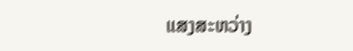ແສງສະຫວ່າງ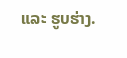ແລະ ຮູບຮ່າງ.